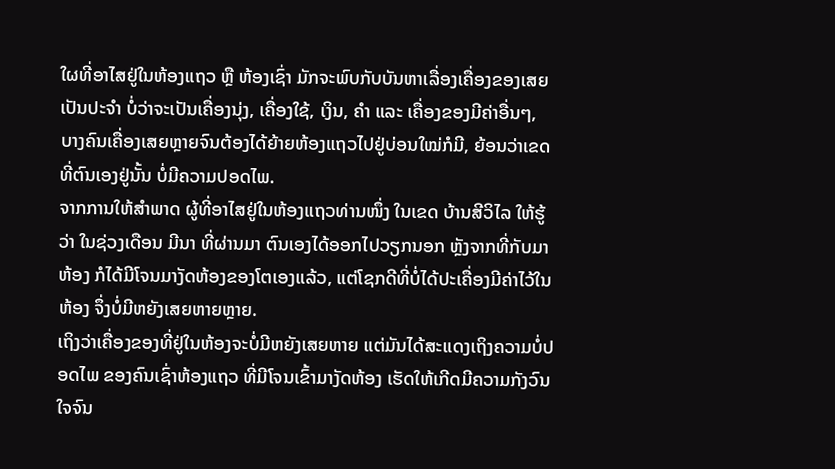ໃຜທີ່ອາໄສຢູ່ໃນຫ້ອງແຖວ ຫຼື ຫ້ອງເຊົ່າ ມັກຈະພົບກັບບັນຫາເລື່ອງເຄື່ອງຂອງເສຍເປັນປະຈຳ ບໍ່ວ່າຈະເປັນເຄື່ອງນຸ່ງ, ເຄື່ອງໃຊ້, ເງິນ, ຄຳ ແລະ ເຄື່ອງຂອງມີຄ່າອື່ນໆ, ບາງຄົນເຄື່ອງເສຍຫຼາຍຈົນຕ້ອງໄດ້ຍ້າຍຫ້ອງແຖວໄປຢູ່ບ່ອນໃໝ່ກໍມີ, ຍ້ອນວ່າເຂດທີ່ຕົນເອງຢູ່ນັ້ນ ບໍ່ມີຄວາມປອດໄພ.
ຈາກການໃຫ້ສຳພາດ ຜູ້ທີ່ອາໄສຢູ່ໃນຫ້ອງແຖວທ່ານໜຶ່ງ ໃນເຂດ ບ້ານສີວິໄລ ໃຫ້ຮູ້ວ່າ ໃນຊ່ວງເດືອນ ມີນາ ທີ່ຜ່ານມາ ຕົນເອງໄດ້ອອກໄປວຽກນອກ ຫຼັງຈາກທີ່ກັບມາຫ້ອງ ກໍໄດ້ມີໂຈນມາງັດຫ້ອງຂອງໂຕເອງແລ້ວ, ແຕ່ໂຊກດີທີ່ບໍ່ໄດ້ປະເຄື່ອງມີຄ່າໄວ້ໃນຫ້ອງ ຈຶ່ງບໍ່ມີຫຍັງເສຍຫາຍຫຼາຍ.
ເຖິງວ່າເຄື່ອງຂອງທີ່ຢູ່ໃນຫ້ອງຈະບໍ່ມີຫຍັງເສຍຫາຍ ແຕ່ມັນໄດ້ສະແດງເຖິງຄວາມບໍ່ປອດໄພ ຂອງຄົນເຊົ່າຫ້ອງແຖວ ທີ່ມີໂຈນເຂົ້າມາງັດຫ້ອງ ເຮັດໃຫ້ເກີດມີຄວາມກັງວົນໃຈຈົນ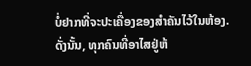ບໍ່ຢາກທີ່ຈະປະເຄື່ອງຂອງສຳຄັນໄວ້ໃນຫ້ອງ.
ດັ່ງນັ້ນ, ທຸກຄົນທີ່ອາໄສຢູ່ຫ້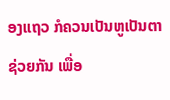ອງແຖວ ກໍຄວນເປັນຫູເປັນຕາຊ່ວຍກັນ ເພື່ອ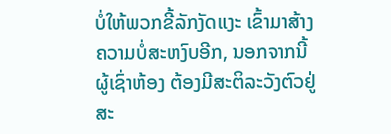ບໍ່ໃຫ້ພວກຂີ້ລັກງັດແງະ ເຂົ້າມາສ້າງຄວາມບໍ່ສະຫງົບອີກ, ນອກຈາກນີ້ ຜູ້ເຊົ່າຫ້ອງ ຕ້ອງມີສະຕິລະວັງຕົວຢູ່ສະ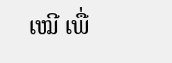ເໝີ ເພື່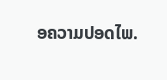ອຄວາມປອດໄພ.